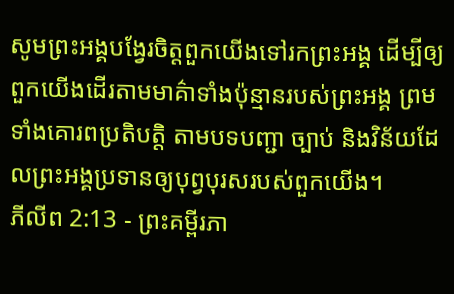សូមព្រះអង្គបង្វែរចិត្តពួកយើងទៅរកព្រះអង្គ ដើម្បីឲ្យពួកយើងដើរតាមមាគ៌ាទាំងប៉ុន្មានរបស់ព្រះអង្គ ព្រមទាំងគោរពប្រតិបត្តិ តាមបទបញ្ជា ច្បាប់ និងវិន័យដែលព្រះអង្គប្រទានឲ្យបុព្វបុរសរបស់ពួកយើង។
ភីលីព 2:13 - ព្រះគម្ពីរភា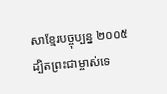សាខ្មែរបច្ចុប្បន្ន ២០០៥ ដ្បិតព្រះជាម្ចាស់ទេ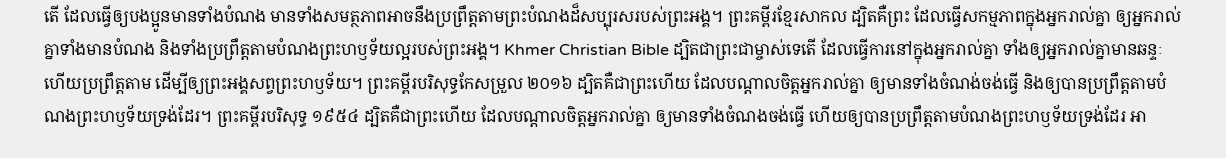តើ ដែលធ្វើឲ្យបងប្អូនមានទាំងបំណង មានទាំងសមត្ថភាពអាចនឹងប្រព្រឹត្តតាមព្រះបំណងដ៏សប្បុរសរបស់ព្រះអង្គ។ ព្រះគម្ពីរខ្មែរសាកល ដ្បិតគឺព្រះ ដែលធ្វើសកម្មភាពក្នុងអ្នករាល់គ្នា ឲ្យអ្នករាល់គ្នាទាំងមានបំណង និងទាំងប្រព្រឹត្តតាមបំណងព្រះហឫទ័យល្អរបស់ព្រះអង្គ។ Khmer Christian Bible ដ្បិតជាព្រះជាម្ចាស់ទេតើ ដែលធ្វើការនៅក្នុងអ្នករាល់គ្នា ទាំងឲ្យអ្នករាល់គ្នាមានឆន្ទៈ ហើយប្រព្រឹត្តតាម ដើម្បីឲ្យព្រះអង្គសព្វព្រះហឫទ័យ។ ព្រះគម្ពីរបរិសុទ្ធកែសម្រួល ២០១៦ ដ្បិតគឺជាព្រះហើយ ដែលបណ្តាលចិត្តអ្នករាល់គ្នា ឲ្យមានទាំងចំណង់ចង់ធ្វើ និងឲ្យបានប្រព្រឹត្តតាមបំណងព្រះហឫទ័យទ្រង់ដែរ។ ព្រះគម្ពីរបរិសុទ្ធ ១៩៥៤ ដ្បិតគឺជាព្រះហើយ ដែលបណ្តាលចិត្តអ្នករាល់គ្នា ឲ្យមានទាំងចំណងចង់ធ្វើ ហើយឲ្យបានប្រព្រឹត្តតាមបំណងព្រះហឫទ័យទ្រង់ដែរ អា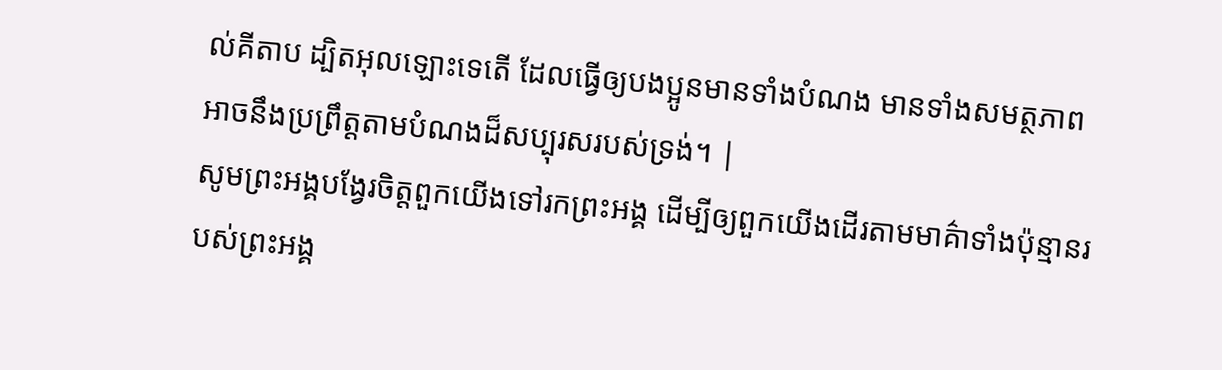ល់គីតាប ដ្បិតអុលឡោះទេតើ ដែលធ្វើឲ្យបងប្អូនមានទាំងបំណង មានទាំងសមត្ថភាពអាចនឹងប្រព្រឹត្ដតាមបំណងដ៏សប្បុរសរបស់ទ្រង់។ |
សូមព្រះអង្គបង្វែរចិត្តពួកយើងទៅរកព្រះអង្គ ដើម្បីឲ្យពួកយើងដើរតាមមាគ៌ាទាំងប៉ុន្មានរបស់ព្រះអង្គ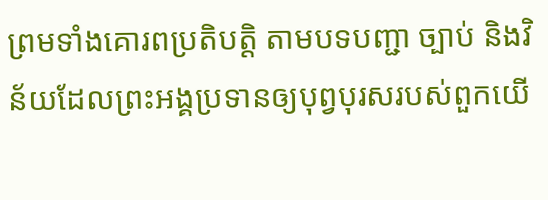ព្រមទាំងគោរពប្រតិបត្តិ តាមបទបញ្ជា ច្បាប់ និងវិន័យដែលព្រះអង្គប្រទានឲ្យបុព្វបុរសរបស់ពួកយើ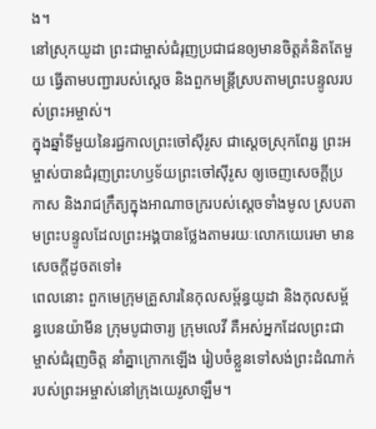ង។
នៅស្រុកយូដា ព្រះជាម្ចាស់ជំរុញប្រជាជនឲ្យមានចិត្តគំនិតតែមួយ ធ្វើតាមបញ្ជារបស់ស្ដេច និងពួកមន្ត្រីស្របតាមព្រះបន្ទូលរបស់ព្រះអម្ចាស់។
ក្នុងឆ្នាំទីមួយនៃរជ្ជកាលព្រះចៅស៊ីរូស ជាស្ដេចស្រុកពែរ្ស ព្រះអម្ចាស់បានជំរុញព្រះហឫទ័យព្រះចៅស៊ីរូស ឲ្យចេញសេចក្ដីប្រកាស និងរាជក្រឹត្យក្នុងអាណាចក្ររបស់ស្ដេចទាំងមូល ស្របតាមព្រះបន្ទូលដែលព្រះអង្គបានថ្លែងតាមរយៈលោកយេរេមា មានសេចក្ដីដូចតទៅ៖
ពេលនោះ ពួកមេក្រុមគ្រួសារនៃកុលសម្ព័ន្ធយូដា និងកុលសម្ព័ន្ធបេនយ៉ាមីន ក្រុមបូជាចារ្យ ក្រុមលេវី គឺអស់អ្នកដែលព្រះជាម្ចាស់ជំរុញចិត្ត នាំគ្នាក្រោកឡើង រៀបចំខ្លួនទៅសង់ព្រះដំណាក់របស់ព្រះអម្ចាស់នៅក្រុងយេរូសាឡឹម។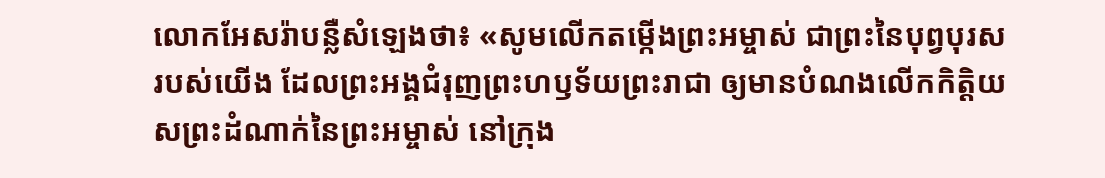លោកអែសរ៉ាបន្លឺសំឡេងថា៖ «សូមលើកតម្កើងព្រះអម្ចាស់ ជាព្រះនៃបុព្វបុរសរបស់យើង ដែលព្រះអង្គជំរុញព្រះហឫទ័យព្រះរាជា ឲ្យមានបំណងលើកកិត្តិយសព្រះដំណាក់នៃព្រះអម្ចាស់ នៅក្រុង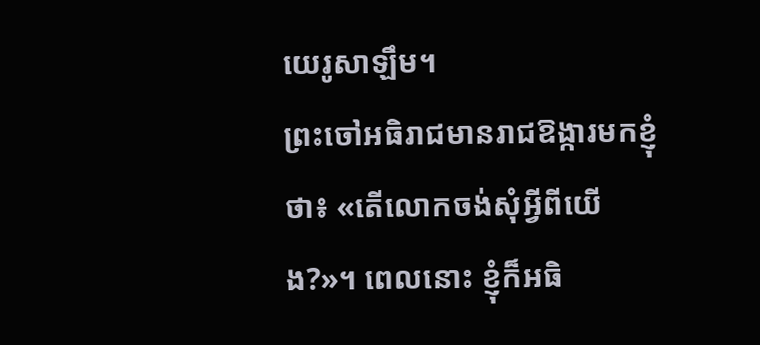យេរូសាឡឹម។
ព្រះចៅអធិរាជមានរាជឱង្ការមកខ្ញុំថា៖ «តើលោកចង់សុំអ្វីពីយើង?»។ ពេលនោះ ខ្ញុំក៏អធិ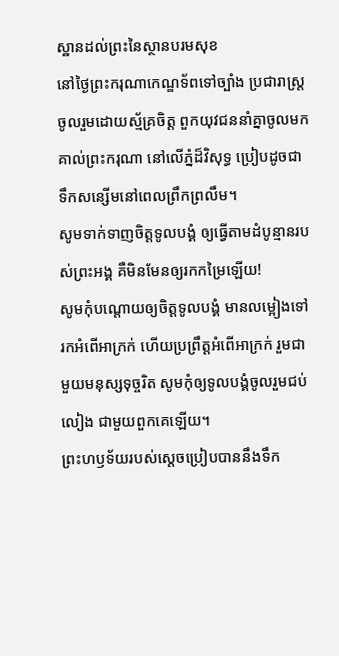ស្ឋានដល់ព្រះនៃស្ថានបរមសុខ
នៅថ្ងៃព្រះករុណាកេណ្ឌទ័ពទៅច្បាំង ប្រជារាស្ត្រចូលរួមដោយស្ម័គ្រចិត្ត ពួកយុវជននាំគ្នាចូលមកគាល់ព្រះករុណា នៅលើភ្នំដ៏វិសុទ្ធ ប្រៀបដូចជាទឹកសន្សើមនៅពេលព្រឹកព្រលឹម។
សូមទាក់ទាញចិត្តទូលបង្គំ ឲ្យធ្វើតាមដំបូន្មានរបស់ព្រះអង្គ គឺមិនមែនឲ្យរកកម្រៃឡើយ!
សូមកុំបណ្តោយឲ្យចិត្តទូលបង្គំ មានលម្អៀងទៅរកអំពើអាក្រក់ ហើយប្រព្រឹត្តអំពើអាក្រក់ រួមជាមួយមនុស្សទុច្ចរិត សូមកុំឲ្យទូលបង្គំចូលរួមជប់លៀង ជាមួយពួកគេឡើយ។
ព្រះហឫទ័យរបស់ស្ដេចប្រៀបបាននឹងទឹក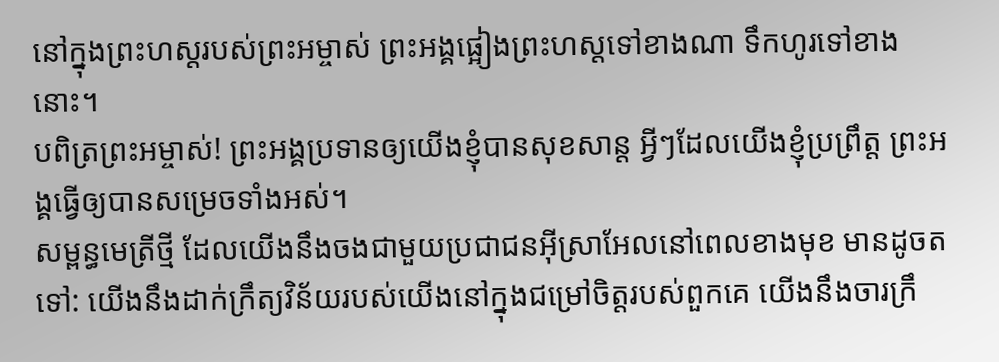នៅក្នុងព្រះហស្ដរបស់ព្រះអម្ចាស់ ព្រះអង្គផ្អៀងព្រះហស្ដទៅខាងណា ទឹកហូរទៅខាងនោះ។
បពិត្រព្រះអម្ចាស់! ព្រះអង្គប្រទានឲ្យយើងខ្ញុំបានសុខសាន្ត អ្វីៗដែលយើងខ្ញុំប្រព្រឹត្ត ព្រះអង្គធ្វើឲ្យបានសម្រេចទាំងអស់។
សម្ពន្ធមេត្រីថ្មី ដែលយើងនឹងចងជាមួយប្រជាជនអ៊ីស្រាអែលនៅពេលខាងមុខ មានដូចតទៅ: យើងនឹងដាក់ក្រឹត្យវិន័យរបស់យើងនៅក្នុងជម្រៅចិត្តរបស់ពួកគេ យើងនឹងចារក្រឹ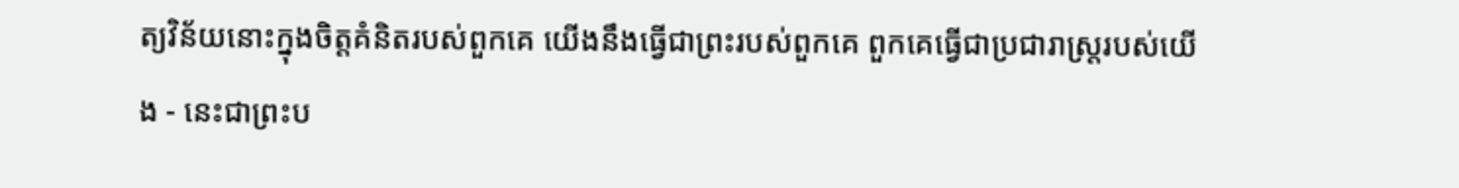ត្យវិន័យនោះក្នុងចិត្តគំនិតរបស់ពួកគេ យើងនឹងធ្វើជាព្រះរបស់ពួកគេ ពួកគេធ្វើជាប្រជារាស្ត្ររបស់យើង - នេះជាព្រះប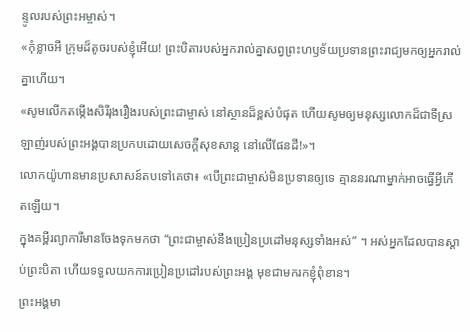ន្ទូលរបស់ព្រះអម្ចាស់។
«កុំខ្លាចអី ក្រុមដ៏តូចរបស់ខ្ញុំអើយ! ព្រះបិតារបស់អ្នករាល់គ្នាសព្វព្រះហឫទ័យប្រទានព្រះរាជ្យមកឲ្យអ្នករាល់គ្នាហើយ។
«សូមលើកតម្កើងសិរីរុងរឿងរបស់ព្រះជាម្ចាស់ នៅស្ថានដ៏ខ្ពស់បំផុត ហើយសូមឲ្យមនុស្សលោកដ៏ជាទីស្រឡាញ់របស់ព្រះអង្គបានប្រកបដោយសេចក្ដីសុខសាន្ត នៅលើផែនដី!»។
លោកយ៉ូហានមានប្រសាសន៍តបទៅគេថា៖ «បើព្រះជាម្ចាស់មិនប្រទានឲ្យទេ គ្មាននរណាម្នាក់អាចធ្វើអ្វីកើតឡើយ។
ក្នុងគម្ពីរព្យាការីមានចែងទុកមកថា “ព្រះជាម្ចាស់នឹងប្រៀនប្រដៅមនុស្សទាំងអស់” ។ អស់អ្នកដែលបានស្ដាប់ព្រះបិតា ហើយទទួលយកការប្រៀនប្រដៅរបស់ព្រះអង្គ មុខជាមករកខ្ញុំពុំខាន។
ព្រះអង្គមា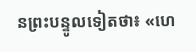នព្រះបន្ទូលទៀតថា៖ «ហេ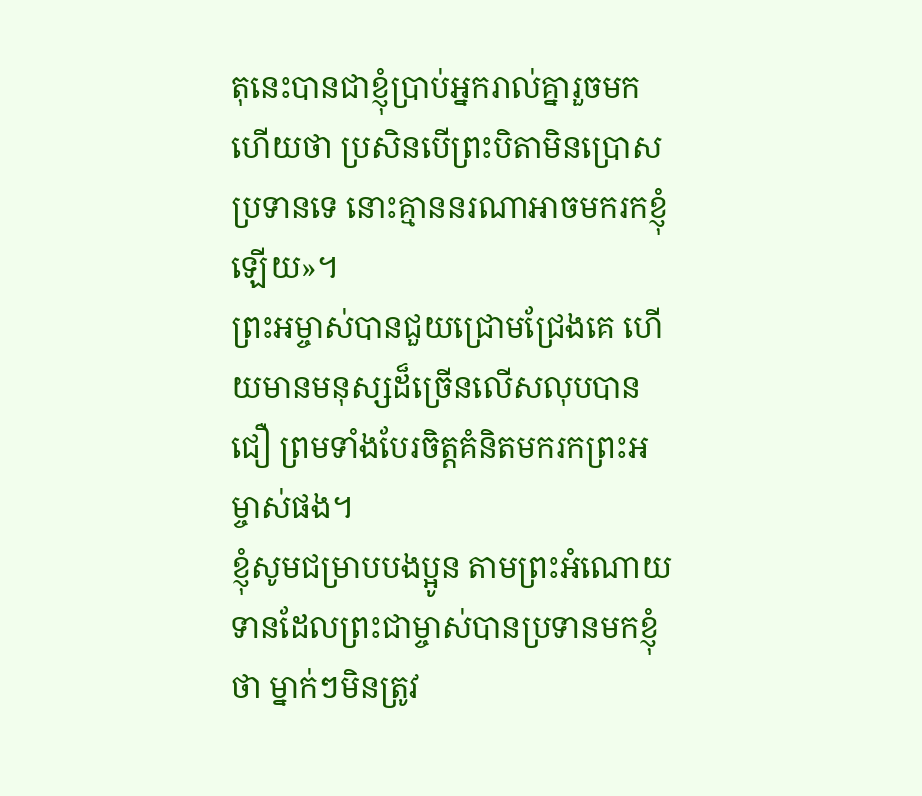តុនេះបានជាខ្ញុំប្រាប់អ្នករាល់គ្នារួចមកហើយថា ប្រសិនបើព្រះបិតាមិនប្រោសប្រទានទេ នោះគ្មាននរណាអាចមករកខ្ញុំឡើយ»។
ព្រះអម្ចាស់បានជួយជ្រោមជ្រែងគេ ហើយមានមនុស្សដ៏ច្រើនលើសលុបបានជឿ ព្រមទាំងបែរចិត្តគំនិតមករកព្រះអម្ចាស់ផង។
ខ្ញុំសូមជម្រាបបងប្អូន តាមព្រះអំណោយទានដែលព្រះជាម្ចាស់បានប្រទានមកខ្ញុំថា ម្នាក់ៗមិនត្រូវ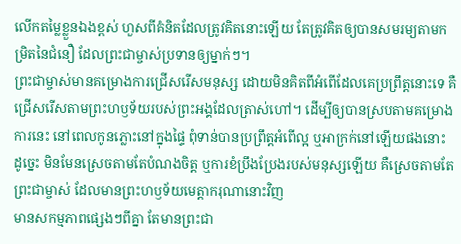លើកតម្លៃខ្លួនឯងខ្ពស់ ហួសពីគំនិតដែលត្រូវគិតនោះឡើយ តែត្រូវគិតឲ្យបានសមរម្យតាមកម្រិតនៃជំនឿ ដែលព្រះជាម្ចាស់ប្រទានឲ្យម្នាក់ៗ។
ព្រះជាម្ចាស់មានគម្រោងការជ្រើសរើសមនុស្ស ដោយមិនគិតពីអំពើដែលគេប្រព្រឹត្តនោះទេ គឺជ្រើសរើសតាមព្រះហឫទ័យរបស់ព្រះអង្គដែលត្រាស់ហៅ។ ដើម្បីឲ្យបានស្របតាមគម្រោងការនេះ នៅពេលកូនភ្លោះនៅក្នុងផ្ទៃ ពុំទាន់បានប្រព្រឹត្តអំពើល្អ ឬអាក្រក់នៅឡើយផងនោះ
ដូច្នេះ មិនមែនស្រេចតាមតែបំណងចិត្ត ឬការខំប្រឹងប្រែងរបស់មនុស្សឡើយ គឺស្រេចតាមតែព្រះជាម្ចាស់ ដែលមានព្រះហឫទ័យមេត្តាករុណានោះវិញ
មានសកម្មភាពផ្សេងៗពីគ្នា តែមានព្រះជា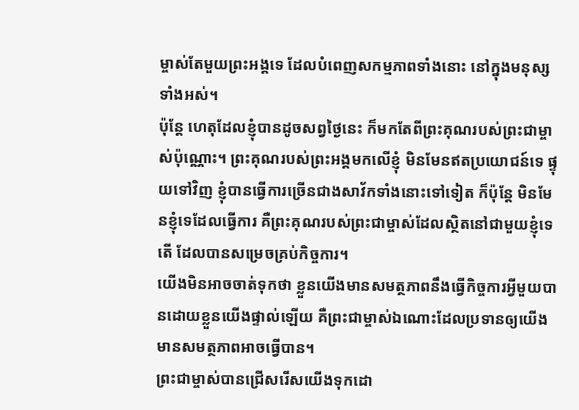ម្ចាស់តែមួយព្រះអង្គទេ ដែលបំពេញសកម្មភាពទាំងនោះ នៅក្នុងមនុស្សទាំងអស់។
ប៉ុន្តែ ហេតុដែលខ្ញុំបានដូចសព្វថ្ងៃនេះ ក៏មកតែពីព្រះគុណរបស់ព្រះជាម្ចាស់ប៉ុណ្ណោះ។ ព្រះគុណរបស់ព្រះអង្គមកលើខ្ញុំ មិនមែនឥតប្រយោជន៍ទេ ផ្ទុយទៅវិញ ខ្ញុំបានធ្វើការច្រើនជាងសាវ័កទាំងនោះទៅទៀត ក៏ប៉ុន្តែ មិនមែនខ្ញុំទេដែលធ្វើការ គឺព្រះគុណរបស់ព្រះជាម្ចាស់ដែលស្ថិតនៅជាមួយខ្ញុំទេតើ ដែលបានសម្រេចគ្រប់កិច្ចការ។
យើងមិនអាចចាត់ទុកថា ខ្លួនយើងមានសមត្ថភាពនឹងធ្វើកិច្ចការអ្វីមួយបានដោយខ្លួនយើងផ្ទាល់ឡើយ គឺព្រះជាម្ចាស់ឯណោះដែលប្រទានឲ្យយើងមានសមត្ថភាពអាចធ្វើបាន។
ព្រះជាម្ចាស់បានជ្រើសរើសយើងទុកដោ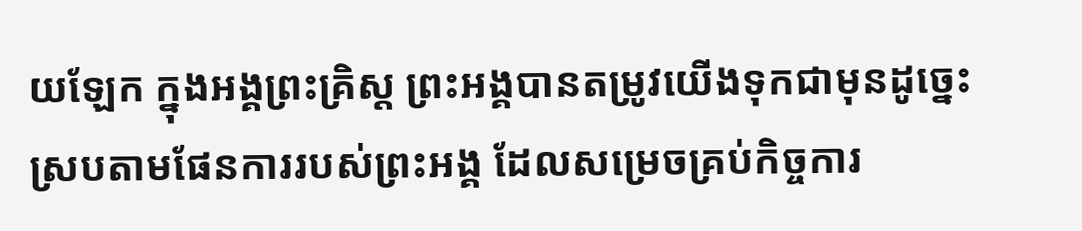យឡែក ក្នុងអង្គព្រះគ្រិស្ត ព្រះអង្គបានតម្រូវយើងទុកជាមុនដូច្នេះ ស្របតាមផែនការរបស់ព្រះអង្គ ដែលសម្រេចគ្រប់កិច្ចការ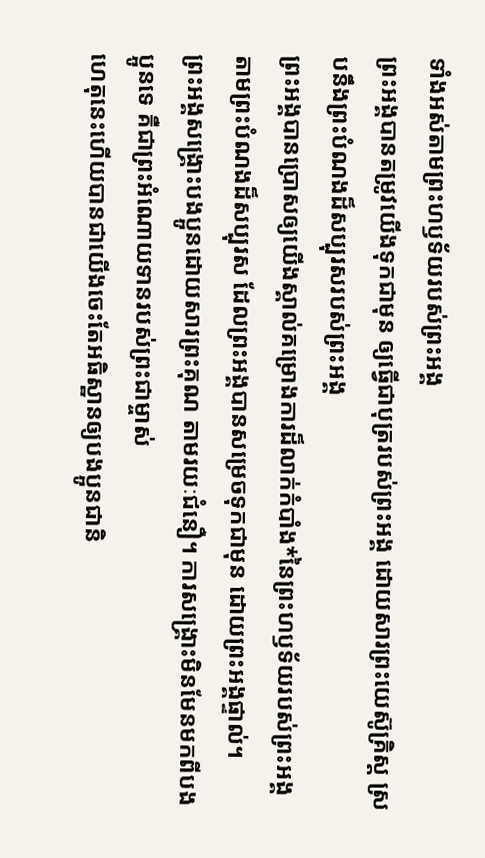ទាំងអស់តាមព្រះហឫទ័យរបស់ព្រះអង្គ
ព្រះអង្គបានតម្រូវយើងទុកជាមុន ឲ្យធ្វើជាបុត្ររបស់ព្រះអង្គ ដោយសារព្រះយេស៊ូគ្រិស្ត ស្របនឹងព្រះបំណងដ៏សប្បុរសរបស់ព្រះអង្គ
ព្រះអង្គបានប្រោសឲ្យយើងស្គាល់គម្រោងការដ៏លាក់កំបាំង*នៃព្រះហឫទ័យរបស់ព្រះអង្គ តាមព្រះបំណងដ៏សប្បុរស ដែលព្រះអង្គបានសម្រេចទុកជាមុន ដោយព្រះអង្គផ្ទាល់។
ព្រះអង្គសង្គ្រោះបងប្អូនដោយសារព្រះគុណ តាមរយៈជំនឿ។ ការសង្គ្រោះមិនមែនមកពីបងប្អូនទេ គឺជាព្រះអំណោយទានរបស់ព្រះជាម្ចាស់
ហេតុនេះហើយបានជាយើងចេះតែអធិស្ឋានឲ្យបងប្អូនជានិ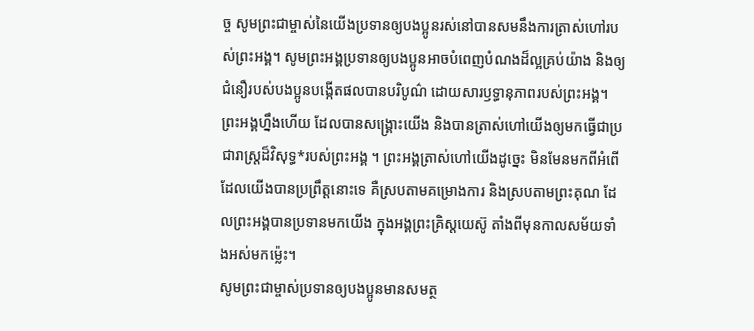ច្ច សូមព្រះជាម្ចាស់នៃយើងប្រទានឲ្យបងប្អូនរស់នៅបានសមនឹងការត្រាស់ហៅរបស់ព្រះអង្គ។ សូមព្រះអង្គប្រទានឲ្យបងប្អូនអាចបំពេញបំណងដ៏ល្អគ្រប់យ៉ាង និងឲ្យជំនឿរបស់បងប្អូនបង្កើតផលបានបរិបូណ៌ ដោយសារឫទ្ធានុភាពរបស់ព្រះអង្គ។
ព្រះអង្គហ្នឹងហើយ ដែលបានសង្គ្រោះយើង និងបានត្រាស់ហៅយើងឲ្យមកធ្វើជាប្រជារាស្ត្រដ៏វិសុទ្ធ*របស់ព្រះអង្គ ។ ព្រះអង្គត្រាស់ហៅយើងដូច្នេះ មិនមែនមកពីអំពើដែលយើងបានប្រព្រឹត្តនោះទេ គឺស្របតាមគម្រោងការ និងស្របតាមព្រះគុណ ដែលព្រះអង្គបានប្រទានមកយើង ក្នុងអង្គព្រះគ្រិស្តយេស៊ូ តាំងពីមុនកាលសម័យទាំងអស់មកម៉្លេះ។
សូមព្រះជាម្ចាស់ប្រទានឲ្យបងប្អូនមានសមត្ថ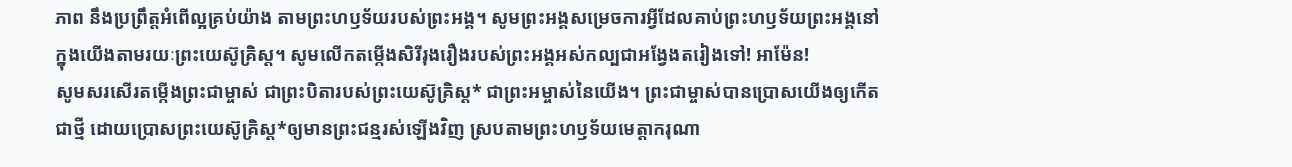ភាព នឹងប្រព្រឹត្តអំពើល្អគ្រប់យ៉ាង តាមព្រះហឫទ័យរបស់ព្រះអង្គ។ សូមព្រះអង្គសម្រេចការអ្វីដែលគាប់ព្រះហឫទ័យព្រះអង្គនៅក្នុងយើងតាមរយៈព្រះយេស៊ូគ្រិស្ត។ សូមលើកតម្កើងសិរីរុងរឿងរបស់ព្រះអង្គអស់កល្បជាអង្វែងតរៀងទៅ! អាម៉ែន!
សូមសរសើរតម្កើងព្រះជាម្ចាស់ ជាព្រះបិតារបស់ព្រះយេស៊ូគ្រិស្ត* ជាព្រះអម្ចាស់នៃយើង។ ព្រះជាម្ចាស់បានប្រោសយើងឲ្យកើតជាថ្មី ដោយប្រោសព្រះយេស៊ូគ្រិស្ត*ឲ្យមានព្រះជន្មរស់ឡើងវិញ ស្របតាមព្រះហឫទ័យមេត្តាករុណា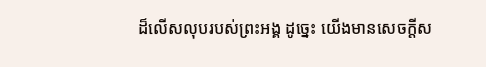ដ៏លើសលុបរបស់ព្រះអង្គ ដូច្នេះ យើងមានសេចក្ដីស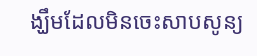ង្ឃឹមដែលមិនចេះសាបសូន្យ